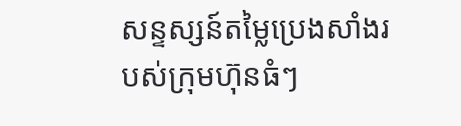សន្ទស្សន៍តម្លៃប្រេងសាំងរបស់ក្រុមហ៊ុនធំៗ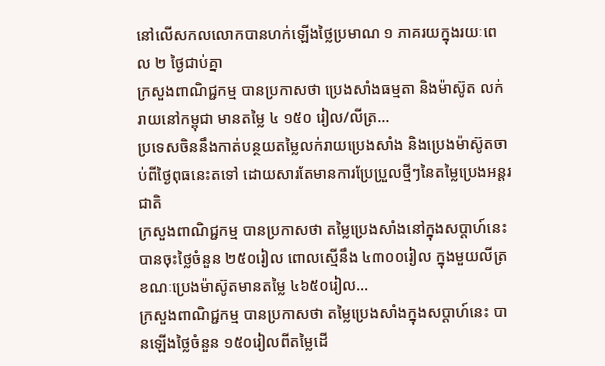នៅលើសកលលោកបានហក់ឡើងថ្លៃប្រមាណ ១ ភាគរយក្នុងរយៈពេល ២ ថ្ងៃជាប់គ្នា
ក្រសួងពាណិជ្ជកម្ម បានប្រកាសថា ប្រេងសាំងធម្មតា និងម៉ាស៊ូត លក់រាយនៅកម្ពុជា មានតម្លៃ ៤ ១៥០ រៀល/លីត្រ...
ប្រទេសចិននឹងកាត់បន្ថយតម្លៃលក់រាយប្រេងសាំង និងប្រេងម៉ាស៊ូតចាប់ពីថ្ងៃពុធនេះតទៅ ដោយសារតែមានការប្រែប្រួលថ្មីៗនៃតម្លៃប្រេងអន្តរជាតិ
ក្រសួងពាណិជ្ជកម្ម បានប្រកាសថា តម្លៃប្រេងសាំងនៅក្នុងសប្តាហ៍នេះ បានចុះថ្លៃចំនួន ២៥០រៀល ពោលស្មើនឹង ៤៣០០រៀល ក្នុងមួយលីត្រ ខណៈប្រេងម៉ាស៊ូតមានតម្លៃ ៤៦៥០រៀល...
ក្រសួងពាណិជ្ជកម្ម បានប្រកាសថា តម្លៃប្រេងសាំងក្នុងសប្តាហ៍នេះ បានឡើងថ្លៃចំនួន ១៥០រៀលពីតម្លៃដើ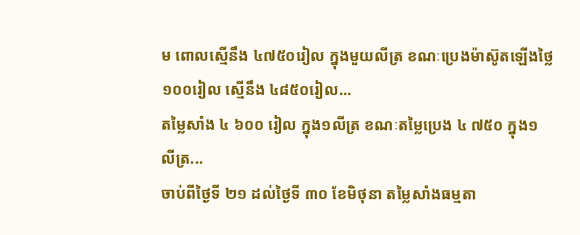ម ពោលស្មើនឹង ៤៧៥០រៀល ក្នុងមួយលីត្រ ខណៈប្រេងម៉ាស៊ូតឡើងថ្លៃ ១០០រៀល ស្មើនឹង ៤៨៥០រៀល...
តម្លៃសាំង ៤ ៦០០ រៀល ក្នុង១លីត្រ ខណៈតម្លៃប្រេង ៤ ៧៥០ ក្នុង១ លីត្រ...
ចាប់ពីថ្ងៃទី ២១ ដល់ថ្ងៃទី ៣០ ខែមិថុនា តម្លៃសាំងធម្មតា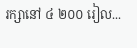រក្សានៅ ៤ ២០០ រៀល...